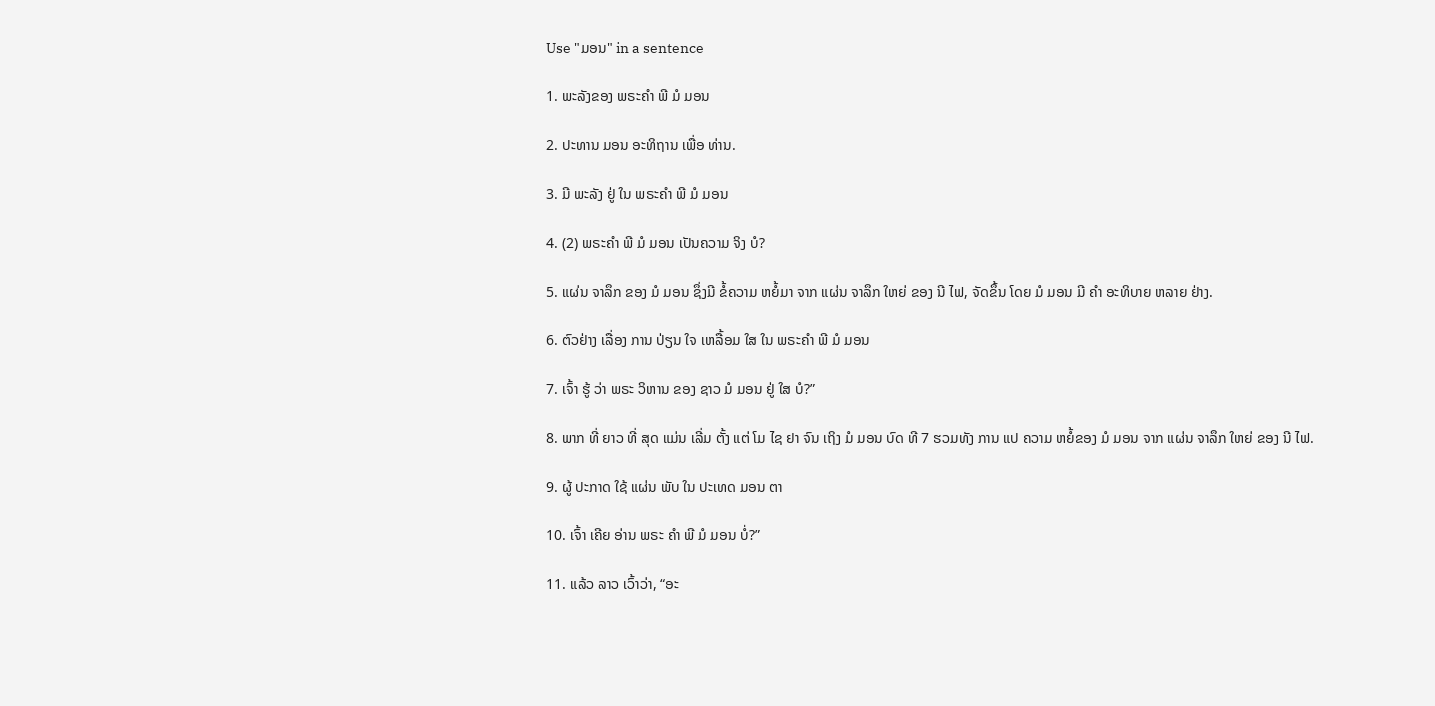Use "ມອນ" in a sentence

1. ພະລັງຂອງ ພຣະຄໍາ ພີ ມໍ ມອນ

2. ປະທານ ມອນ ອະທິຖານ ເພື່ອ ທ່ານ.

3. ມີ ພະລັງ ຢູ່ ໃນ ພຣະຄໍາ ພີ ມໍ ມອນ

4. (2) ພຣະຄໍາ ພີ ມໍ ມອນ ເປັນຄວາມ ຈິງ ບໍ?

5. ແຜ່ນ ຈາລຶກ ຂອງ ມໍ ມອນ ຊຶ່ງມີ ຂໍ້ຄວາມ ຫຍໍ້ມາ ຈາກ ແຜ່ນ ຈາລຶກ ໃຫຍ່ ຂອງ ນີ ໄຟ, ຈັດຂຶ້ນ ໂດຍ ມໍ ມອນ ມີ ຄໍາ ອະທິບາຍ ຫລາຍ ຢ່າງ.

6. ຕົວຢ່າງ ເລື່ອງ ການ ປ່ຽນ ໃຈ ເຫລື້ອມ ໃສ ໃນ ພຣະຄໍາ ພີ ມໍ ມອນ

7. ເຈົ້າ ຮູ້ ວ່າ ພຣະ ວິຫານ ຂອງ ຊາວ ມໍ ມອນ ຢູ່ ໃສ ບໍ?”

8. ພາກ ທີ່ ຍາວ ທີ່ ສຸດ ແມ່ນ ເລີ່ມ ຕັ້ງ ແຕ່ ໂມ ໄຊ ຢາ ຈົນ ເຖິງ ມໍ ມອນ ບົດ ທີ 7 ຮວມທັງ ການ ແປ ຄວາມ ຫຍໍ້ຂອງ ມໍ ມອນ ຈາກ ແຜ່ນ ຈາລຶກ ໃຫຍ່ ຂອງ ນີ ໄຟ.

9. ຜູ້ ປະກາດ ໃຊ້ ແຜ່ນ ພັບ ໃນ ປະເທດ ມອນ ຕາ

10. ເຈົ້າ ເຄີຍ ອ່ານ ພຣະ ຄໍາ ພີ ມໍ ມອນ ບໍ່?”

11. ແລ້ວ ລາວ ເວົ້າວ່າ, “ອະ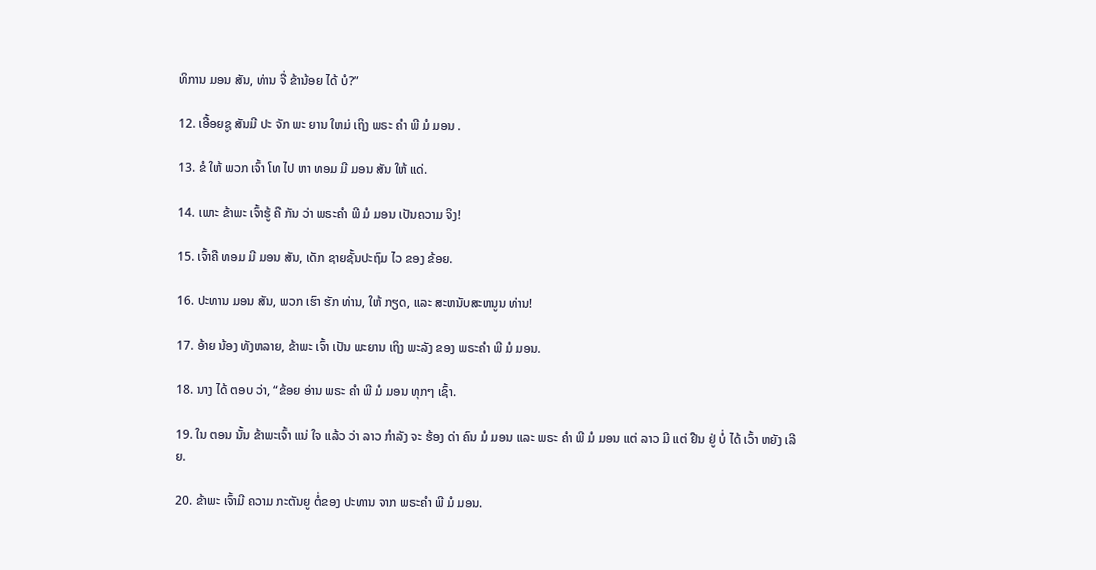ທິການ ມອນ ສັນ, ທ່ານ ຈື່ ຂ້ານ້ອຍ ໄດ້ ບໍ?”

12. ເອື້ອຍຊູ ສັນມີ ປະ ຈັກ ພະ ຍານ ໃຫມ່ ເຖິງ ພຣະ ຄໍາ ພີ ມໍ ມອນ .

13. ຂໍ ໃຫ້ ພວກ ເຈົ້າ ໂທ ໄປ ຫາ ທອມ ມີ ມອນ ສັນ ໃຫ້ ແດ່.

14. ເພາະ ຂ້າພະ ເຈົ້າຮູ້ ຄື ກັນ ວ່າ ພຣະຄໍາ ພີ ມໍ ມອນ ເປັນຄວາມ ຈິງ!

15. ເຈົ້າຄື ທອມ ມີ ມອນ ສັນ, ເດັກ ຊາຍຊັ້ນປະຖົມ ໄວ ຂອງ ຂ້ອຍ.

16. ປະທານ ມອນ ສັນ, ພວກ ເຮົາ ຮັກ ທ່ານ, ໃຫ້ ກຽດ, ແລະ ສະຫນັບສະຫນູນ ທ່ານ!

17. ອ້າຍ ນ້ອງ ທັງຫລາຍ, ຂ້າພະ ເຈົ້າ ເປັນ ພະຍານ ເຖິງ ພະລັງ ຂອງ ພຣະຄໍາ ພີ ມໍ ມອນ.

18. ນາງ ໄດ້ ຕອບ ວ່າ, “ຂ້ອຍ ອ່ານ ພຣະ ຄໍາ ພີ ມໍ ມອນ ທຸກໆ ເຊົ້າ.

19. ໃນ ຕອນ ນັ້ນ ຂ້າພະເຈົ້າ ແນ່ ໃຈ ແລ້ວ ວ່າ ລາວ ກໍາລັງ ຈະ ຮ້ອງ ດ່າ ຄົນ ມໍ ມອນ ແລະ ພຣະ ຄໍາ ພີ ມໍ ມອນ ແຕ່ ລາວ ມີ ແຕ່ ຢືນ ຢູ່ ບໍ່ ໄດ້ ເວົ້າ ຫຍັງ ເລີຍ.

20. ຂ້າພະ ເຈົ້າມີ ຄວາມ ກະຕັນຍູ ຕໍ່ຂອງ ປະທານ ຈາກ ພຣະຄໍາ ພີ ມໍ ມອນ.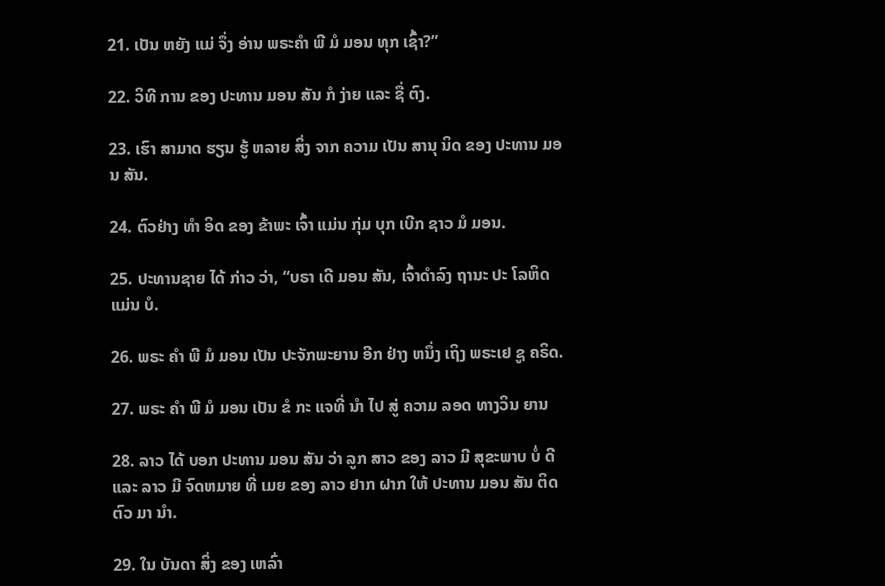21. ເປັນ ຫຍັງ ແມ່ ຈຶ່ງ ອ່ານ ພຣະຄໍາ ພີ ມໍ ມອນ ທຸກ ເຊົ້າ?”

22. ວິທີ ການ ຂອງ ປະທານ ມອນ ສັນ ກໍ ງ່າຍ ແລະ ຊື່ ຕົງ.

23. ເຮົາ ສາມາດ ຮຽນ ຮູ້ ຫລາຍ ສິ່ງ ຈາກ ຄວາມ ເປັນ ສານຸ ນິດ ຂອງ ປະທານ ມອນ ສັນ.

24. ຕົວຢ່າງ ທໍາ ອິດ ຂອງ ຂ້າພະ ເຈົ້າ ແມ່ນ ກຸ່ມ ບຸກ ເບີກ ຊາວ ມໍ ມອນ.

25. ປະທານຊາຍ ໄດ້ ກ່າວ ວ່າ, “ບຣາ ເດີ ມອນ ສັນ, ເຈົ້າດໍາລົງ ຖານະ ປະ ໂລຫິດ ແມ່ນ ບໍ.

26. ພຣະ ຄໍາ ພີ ມໍ ມອນ ເປັນ ປະຈັກພະຍານ ອີກ ຢ່າງ ຫນຶ່ງ ເຖິງ ພຣະເຢ ຊູ ຄຣິດ.

27. ພຣະ ຄໍາ ພີ ມໍ ມອນ ເປັນ ຂໍ ກະ ແຈທີ່ ນໍາ ໄປ ສູ່ ຄວາມ ລອດ ທາງວິນ ຍານ

28. ລາວ ໄດ້ ບອກ ປະທານ ມອນ ສັນ ວ່າ ລູກ ສາວ ຂອງ ລາວ ມີ ສຸຂະພາບ ບໍ່ ດີ ແລະ ລາວ ມີ ຈົດຫມາຍ ທີ່ ເມຍ ຂອງ ລາວ ຢາກ ຝາກ ໃຫ້ ປະທານ ມອນ ສັນ ຕິດ ຕົວ ມາ ນໍາ.

29. ໃນ ບັນດາ ສິ່ງ ຂອງ ເຫລົ່າ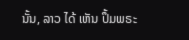ນັ້ນ, ລາວ ໄດ້ ເຫັນ ປຶ້ມພຣະ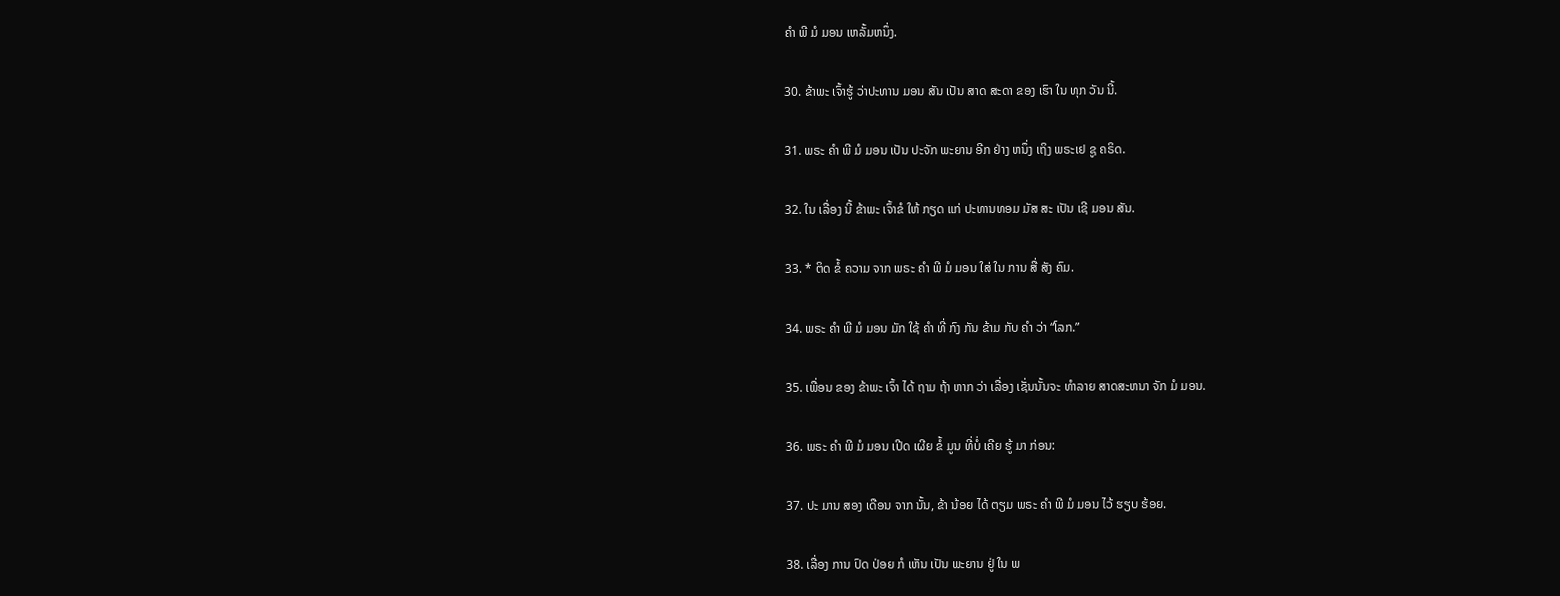ຄໍາ ພີ ມໍ ມອນ ເຫລັ້ມຫນຶ່ງ.

30. ຂ້າພະ ເຈົ້າຮູ້ ວ່າປະທານ ມອນ ສັນ ເປັນ ສາດ ສະດາ ຂອງ ເຮົາ ໃນ ທຸກ ວັນ ນີ້.

31. ພຣະ ຄໍາ ພີ ມໍ ມອນ ເປັນ ປະຈັກ ພະຍານ ອີກ ຢ່າງ ຫນຶ່ງ ເຖິງ ພຣະເຢ ຊູ ຄຣິດ.

32. ໃນ ເລື່ອງ ນີ້ ຂ້າພະ ເຈົ້າຂໍ ໃຫ້ ກຽດ ແກ່ ປະທານທອມ ມັສ ສະ ເປັນ ເຊີ ມອນ ສັນ.

33. * ຕິດ ຂໍ້ ຄວາມ ຈາກ ພຣະ ຄໍາ ພີ ມໍ ມອນ ໃສ່ ໃນ ການ ສື່ ສັງ ຄົມ.

34. ພຣະ ຄໍາ ພີ ມໍ ມອນ ມັກ ໃຊ້ ຄໍາ ທີ່ ກົງ ກັນ ຂ້າມ ກັບ ຄໍາ ວ່າ “ໂລກ.”

35. ເພື່ອນ ຂອງ ຂ້າພະ ເຈົ້າ ໄດ້ ຖາມ ຖ້າ ຫາກ ວ່າ ເລື່ອງ ເຊັ່ນນັ້ນຈະ ທໍາລາຍ ສາດສະຫນາ ຈັກ ມໍ ມອນ.

36. ພຣະ ຄໍາ ພີ ມໍ ມອນ ເປີດ ເຜີຍ ຂໍ້ ມູນ ທີ່ບໍ່ ເຄີຍ ຮູ້ ມາ ກ່ອນ:

37. ປະ ມານ ສອງ ເດືອນ ຈາກ ນັ້ນ, ຂ້າ ນ້ອຍ ໄດ້ ຕຽມ ພຣະ ຄໍາ ພີ ມໍ ມອນ ໄວ້ ຮຽບ ຮ້ອຍ.

38. ເລື່ອງ ການ ປົດ ປ່ອຍ ກໍ ເຫັນ ເປັນ ພະຍານ ຢູ່ ໃນ ພ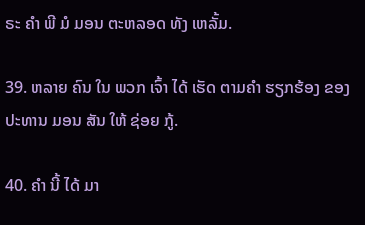ຣະ ຄໍາ ພີ ມໍ ມອນ ຕະຫລອດ ທັງ ເຫລັ້ມ.

39. ຫລາຍ ຄົນ ໃນ ພວກ ເຈົ້າ ໄດ້ ເຮັດ ຕາມຄໍາ ຮຽກຮ້ອງ ຂອງ ປະທານ ມອນ ສັນ ໃຫ້ ຊ່ອຍ ກູ້.

40. ຄໍາ ນີ້ ໄດ້ ມາ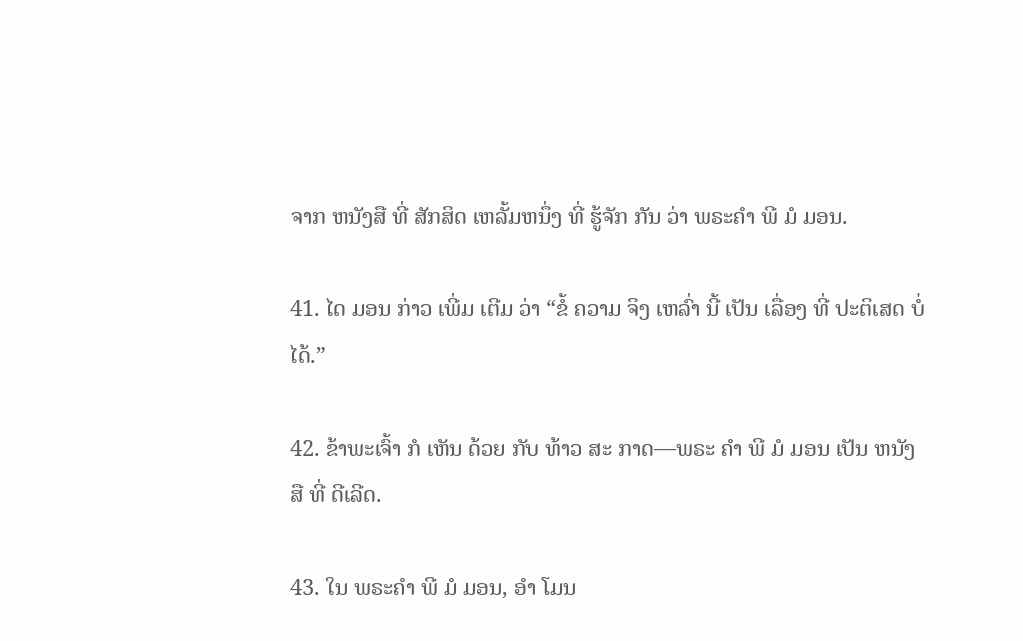ຈາກ ຫນັງສື ທີ່ ສັກສິດ ເຫລັ້ມຫນຶ່ງ ທີ່ ຮູ້ຈັກ ກັນ ວ່າ ພຣະຄໍາ ພີ ມໍ ມອນ.

41. ໄດ ມອນ ກ່າວ ເພີ່ມ ເຕີມ ວ່າ “ຂໍ້ ຄວາມ ຈິງ ເຫລົ່າ ນີ້ ເປັນ ເລື່ອງ ທີ່ ປະຕິເສດ ບໍ່ ໄດ້.”

42. ຂ້າພະເຈົ້າ ກໍ ເຫັນ ດ້ວຍ ກັບ ທ້າວ ສະ ກາດ—ພຣະ ຄໍາ ພີ ມໍ ມອນ ເປັນ ຫນັງສື ທີ່ ດີເລີດ.

43. ໃນ ພຣະຄໍາ ພີ ມໍ ມອນ, ອໍາ ໂມນ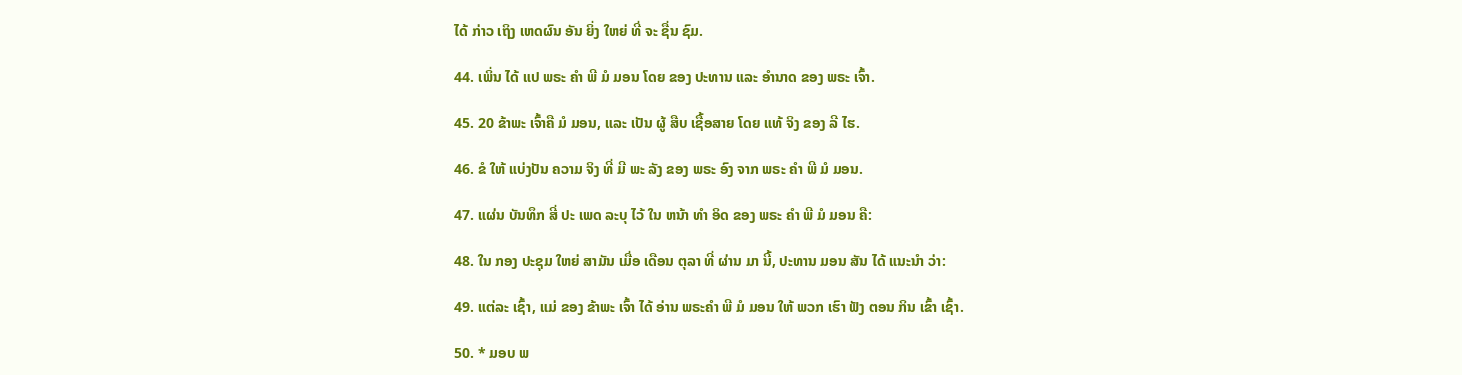ໄດ້ ກ່າວ ເຖິງ ເຫດຜົນ ອັນ ຍິ່ງ ໃຫຍ່ ທີ່ ຈະ ຊື່ນ ຊົມ.

44. ເພິ່ນ ໄດ້ ແປ ພຣະ ຄໍາ ພີ ມໍ ມອນ ໂດຍ ຂອງ ປະທານ ແລະ ອໍານາດ ຂອງ ພຣະ ເຈົ້າ.

45. 20 ຂ້າພະ ເຈົ້າຄື ມໍ ມອນ, ແລະ ເປັນ ຜູ້ ສືບ ເຊື້ອສາຍ ໂດຍ ແທ້ ຈິງ ຂອງ ລີ ໄຮ.

46. ຂໍ ໃຫ້ ແບ່ງປັນ ຄວາມ ຈິງ ທີ່ ມີ ພະ ລັງ ຂອງ ພຣະ ອົງ ຈາກ ພຣະ ຄໍາ ພີ ມໍ ມອນ.

47. ແຜ່ນ ບັນທຶກ ສີ່ ປະ ເພດ ລະບຸ ໄວ້ ໃນ ຫນ້າ ທໍາ ອິດ ຂອງ ພຣະ ຄໍາ ພີ ມໍ ມອນ ຄື:

48. ໃນ ກອງ ປະຊຸມ ໃຫຍ່ ສາມັນ ເມື່ອ ເດືອນ ຕຸລາ ທີ່ ຜ່ານ ມາ ນີ້, ປະທານ ມອນ ສັນ ໄດ້ ແນະນໍາ ວ່າ:

49. ແຕ່ລະ ເຊົ້າ, ແມ່ ຂອງ ຂ້າພະ ເຈົ້າ ໄດ້ ອ່ານ ພຣະຄໍາ ພີ ມໍ ມອນ ໃຫ້ ພວກ ເຮົາ ຟັງ ຕອນ ກິນ ເຂົ້າ ເຊົ້າ.

50. * ມອບ ພ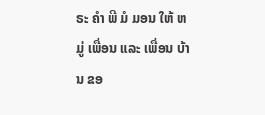ຣະ ຄໍາ ພີ ມໍ ມອນ ໃຫ້ ຫມູ່ ເພື່ອນ ແລະ ເພື່ອນ ບ້ານ ຂອ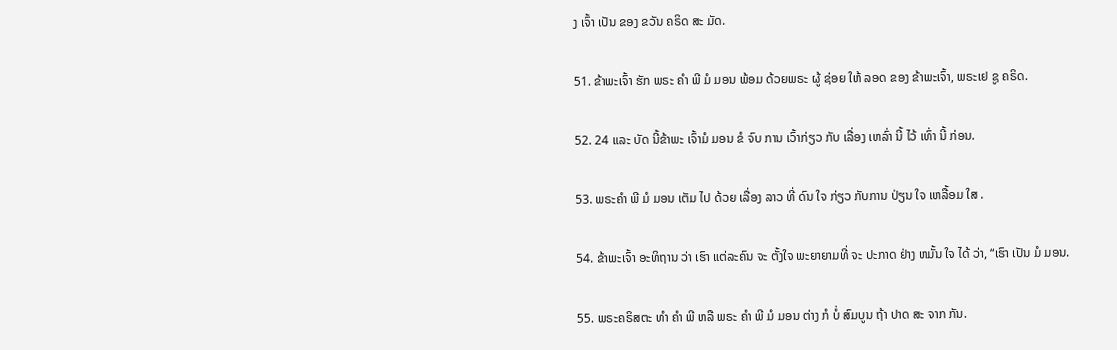ງ ເຈົ້າ ເປັນ ຂອງ ຂວັນ ຄຣິດ ສະ ມັດ.

51. ຂ້າພະເຈົ້າ ຮັກ ພຣະ ຄໍາ ພີ ມໍ ມອນ ພ້ອມ ດ້ວຍພຣະ ຜູ້ ຊ່ອຍ ໃຫ້ ລອດ ຂອງ ຂ້າພະເຈົ້າ, ພຣະເຢ ຊູ ຄຣິດ.

52. 24 ແລະ ບັດ ນີ້ຂ້າພະ ເຈົ້າມໍ ມອນ ຂໍ ຈົບ ການ ເວົ້າກ່ຽວ ກັບ ເລື່ອງ ເຫລົ່າ ນີ້ ໄວ້ ເທົ່າ ນີ້ ກ່ອນ.

53. ພຣະຄໍາ ພີ ມໍ ມອນ ເຕັມ ໄປ ດ້ວຍ ເລື່ອງ ລາວ ທີ່ ດົນ ໃຈ ກ່ຽວ ກັບການ ປ່ຽນ ໃຈ ເຫລື້ອມ ໃສ .

54. ຂ້າພະເຈົ້າ ອະທິຖານ ວ່າ ເຮົາ ແຕ່ລະຄົນ ຈະ ຕັ້ງໃຈ ພະຍາຍາມທີ່ ຈະ ປະກາດ ຢ່າງ ຫມັ້ນ ໃຈ ໄດ້ ວ່າ, “ເຮົາ ເປັນ ມໍ ມອນ.

55. ພຣະຄຣິສຕະ ທໍາ ຄໍາ ພີ ຫລື ພຣະ ຄໍາ ພີ ມໍ ມອນ ຕ່າງ ກໍ ບໍ່ ສົມບູນ ຖ້າ ປາດ ສະ ຈາກ ກັນ.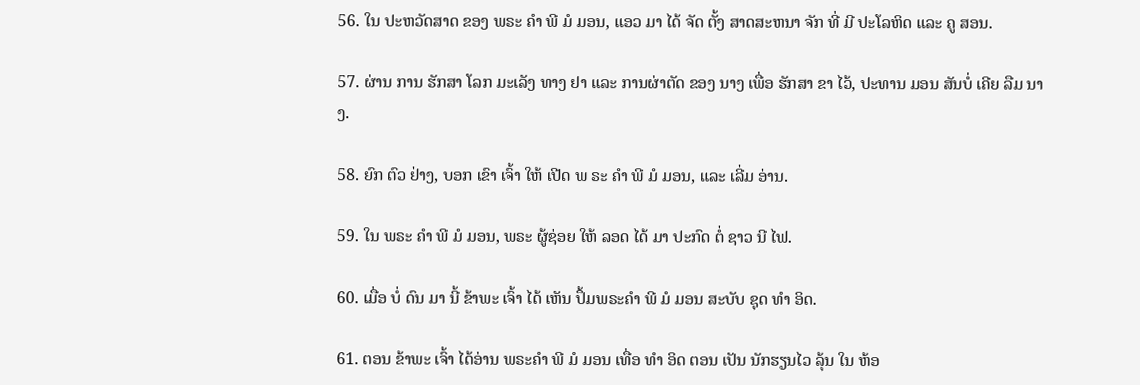56. ໃນ ປະຫວັດສາດ ຂອງ ພຣະ ຄໍາ ພີ ມໍ ມອນ, ແອວ ມາ ໄດ້ ຈັດ ຕັ້ງ ສາດສະຫນາ ຈັກ ທີ່ ມີ ປະໂລຫິດ ແລະ ຄູ ສອນ.

57. ຜ່ານ ການ ຮັກສາ ໂລກ ມະເລັງ ທາງ ຢາ ແລະ ການຜ່າຕັດ ຂອງ ນາງ ເພື່ອ ຮັກສາ ຂາ ໄວ້, ປະທານ ມອນ ສັນບໍ່ ເຄີຍ ລືມ ນາງ.

58. ຍົກ ຕົວ ຢ່າງ, ບອກ ເຂົາ ເຈົ້າ ໃຫ້ ເປີດ ພ ຣະ ຄໍາ ພີ ມໍ ມອນ, ແລະ ເລີ່ມ ອ່ານ.

59. ໃນ ພຣະ ຄໍາ ພີ ມໍ ມອນ, ພຣະ ຜູ້ຊ່ອຍ ໃຫ້ ລອດ ໄດ້ ມາ ປະກົດ ຕໍ່ ຊາວ ນີ ໄຟ.

60. ເມື່ອ ບໍ່ ດົນ ມາ ນີ້ ຂ້າພະ ເຈົ້າ ໄດ້ ເຫັນ ປຶ້ມພຣະຄໍາ ພີ ມໍ ມອນ ສະບັບ ຊຸດ ທໍາ ອິດ.

61. ຕອນ ຂ້າພະ ເຈົ້າ ໄດ້ອ່ານ ພຣະຄໍາ ພີ ມໍ ມອນ ເທື່ອ ທໍາ ອິດ ຕອນ ເປັນ ນັກຮຽນໄວ ລຸ້ນ ໃນ ຫ້ອ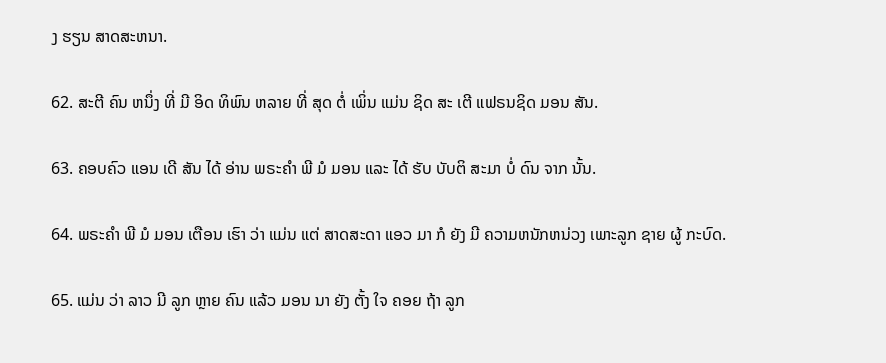ງ ຮຽນ ສາດສະຫນາ.

62. ສະຕີ ຄົນ ຫນຶ່ງ ທີ່ ມີ ອິດ ທິພົນ ຫລາຍ ທີ່ ສຸດ ຕໍ່ ເພິ່ນ ແມ່ນ ຊິດ ສະ ເຕີ ແຟຣນຊິດ ມອນ ສັນ.

63. ຄອບຄົວ ແອນ ເດີ ສັນ ໄດ້ ອ່ານ ພຣະຄໍາ ພີ ມໍ ມອນ ແລະ ໄດ້ ຮັບ ບັບຕິ ສະມາ ບໍ່ ດົນ ຈາກ ນັ້ນ.

64. ພຣະຄໍາ ພີ ມໍ ມອນ ເຕືອນ ເຮົາ ວ່າ ແມ່ນ ແຕ່ ສາດສະດາ ແອວ ມາ ກໍ ຍັງ ມີ ຄວາມຫນັກຫນ່ວງ ເພາະລູກ ຊາຍ ຜູ້ ກະບົດ.

65. ແມ່ນ ວ່າ ລາວ ມີ ລູກ ຫຼາຍ ຄົນ ແລ້ວ ມອນ ນາ ຍັງ ຕັ້ງ ໃຈ ຄອຍ ຖ້າ ລູກ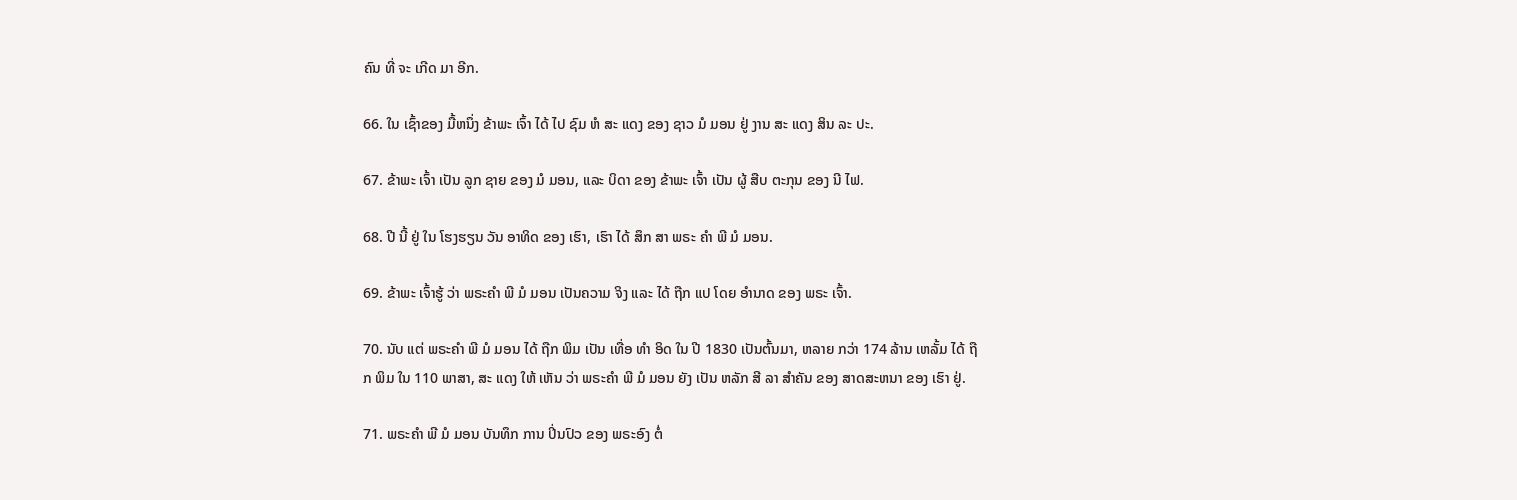ຄົນ ທີ່ ຈະ ເກີດ ມາ ອີກ.

66. ໃນ ເຊົ້າຂອງ ມື້ຫນຶ່ງ ຂ້າພະ ເຈົ້າ ໄດ້ ໄປ ຊົມ ຫໍ ສະ ແດງ ຂອງ ຊາວ ມໍ ມອນ ຢູ່ ງານ ສະ ແດງ ສິນ ລະ ປະ.

67. ຂ້າພະ ເຈົ້າ ເປັນ ລູກ ຊາຍ ຂອງ ມໍ ມອນ, ແລະ ບິດາ ຂອງ ຂ້າພະ ເຈົ້າ ເປັນ ຜູ້ ສືບ ຕະກຸນ ຂອງ ນີ ໄຟ.

68. ປີ ນີ້ ຢູ່ ໃນ ໂຮງຮຽນ ວັນ ອາທິດ ຂອງ ເຮົາ, ເຮົາ ໄດ້ ສຶກ ສາ ພຣະ ຄໍາ ພີ ມໍ ມອນ.

69. ຂ້າພະ ເຈົ້າຮູ້ ວ່າ ພຣະຄໍາ ພີ ມໍ ມອນ ເປັນຄວາມ ຈິງ ແລະ ໄດ້ ຖືກ ແປ ໂດຍ ອໍານາດ ຂອງ ພຣະ ເຈົ້າ.

70. ນັບ ແຕ່ ພຣະຄໍາ ພີ ມໍ ມອນ ໄດ້ ຖືກ ພິມ ເປັນ ເທື່ອ ທໍາ ອິດ ໃນ ປີ 1830 ເປັນຕົ້ນມາ, ຫລາຍ ກວ່າ 174 ລ້ານ ເຫລັ້ມ ໄດ້ ຖືກ ພິມ ໃນ 110 ພາສາ, ສະ ແດງ ໃຫ້ ເຫັນ ວ່າ ພຣະຄໍາ ພີ ມໍ ມອນ ຍັງ ເປັນ ຫລັກ ສີ ລາ ສໍາຄັນ ຂອງ ສາດສະຫນາ ຂອງ ເຮົາ ຢູ່.

71. ພຣະຄໍາ ພີ ມໍ ມອນ ບັນທຶກ ການ ປິ່ນປົວ ຂອງ ພຣະອົງ ຕໍ່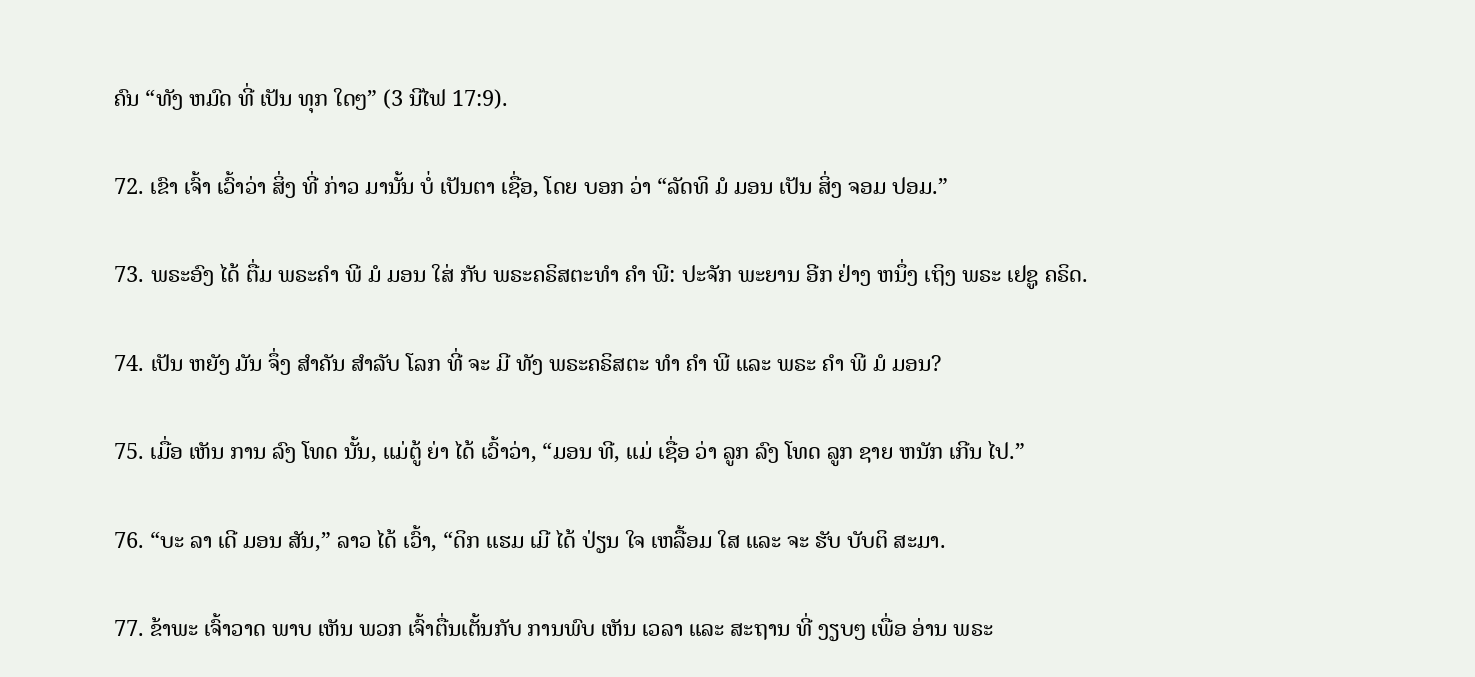ຄົນ “ທັງ ຫມົດ ທີ່ ເປັນ ທຸກ ໃດໆ” (3 ນີໄຟ 17:9).

72. ເຂົາ ເຈົ້າ ເວົ້າວ່າ ສິ່ງ ທີ່ ກ່າວ ມານັ້ນ ບໍ່ ເປັນຕາ ເຊື່ອ, ໂດຍ ບອກ ວ່າ “ລັດທິ ມໍ ມອນ ເປັນ ສິ່ງ ຈອມ ປອມ.”

73. ພຣະອົງ ໄດ້ ຕື່ມ ພຣະຄໍາ ພີ ມໍ ມອນ ໃສ່ ກັບ ພຣະຄຣິສຕະທໍາ ຄໍາ ພີ: ປະຈັກ ພະຍານ ອີກ ຢ່າງ ຫນຶ່ງ ເຖິງ ພຣະ ເຢຊູ ຄຣິດ.

74. ເປັນ ຫຍັງ ມັນ ຈຶ່ງ ສໍາຄັນ ສໍາລັບ ໂລກ ທີ່ ຈະ ມີ ທັງ ພຣະຄຣິສຕະ ທໍາ ຄໍາ ພີ ແລະ ພຣະ ຄໍາ ພີ ມໍ ມອນ?

75. ເມື່ອ ເຫັນ ການ ລົງ ໂທດ ນັ້ນ, ແມ່ຕູ້ ຍ່າ ໄດ້ ເວົ້າວ່າ, “ມອນ ທີ, ແມ່ ເຊື່ອ ວ່າ ລູກ ລົງ ໂທດ ລູກ ຊາຍ ຫນັກ ເກີນ ໄປ.”

76. “ບະ ລາ ເດີ ມອນ ສັນ,” ລາວ ໄດ້ ເວົ້າ, “ດິກ ແຮມ ເມີ ໄດ້ ປ່ຽນ ໃຈ ເຫລື້ອມ ໃສ ແລະ ຈະ ຮັບ ບັບຕິ ສະມາ.

77. ຂ້າພະ ເຈົ້າວາດ ພາບ ເຫັນ ພວກ ເຈົ້າຕື່ນເຕັ້ນກັບ ການພົບ ເຫັນ ເວລາ ແລະ ສະຖານ ທີ່ ງຽບໆ ເພື່ອ ອ່ານ ພຣະ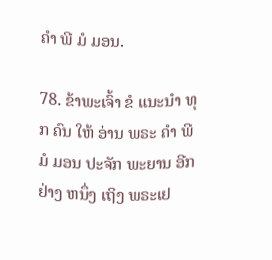ຄໍາ ພີ ມໍ ມອນ.

78. ຂ້າພະເຈົ້າ ຂໍ ແນະນໍາ ທຸກ ຄົນ ໃຫ້ ອ່ານ ພຣະ ຄໍາ ພີ ມໍ ມອນ ປະຈັກ ພະຍານ ອີກ ຢ່າງ ຫນຶ່ງ ເຖິງ ພຣະເຢ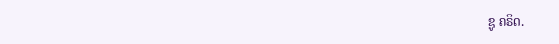ຊູ ຄຣິດ.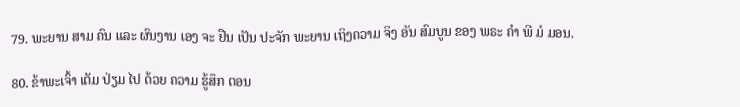79. ພະຍານ ສາມ ຄົນ ແລະ ຜົນງານ ເອງ ຈະ ຢືນ ເປັນ ປະຈັກ ພະຍານ ເຖິງຄວາມ ຈິງ ອັນ ສົມບູນ ຂອງ ພຣະ ຄໍາ ພີ ມໍ ມອນ.

80. ຂ້າພະເຈົ້າ ເຕັມ ປ່ຽມ ໄປ ດ້ວຍ ຄວາມ ຮູ້ສຶກ ຕອນ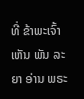ທີ່ ຂ້າພະເຈົ້າ ເຫັນ ພັນ ລະ ຍາ ອ່ານ ພຣະ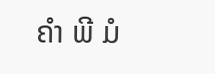ຄໍາ ພີ ມໍ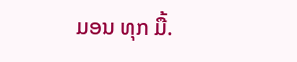ມອນ ທຸກ ມື້.